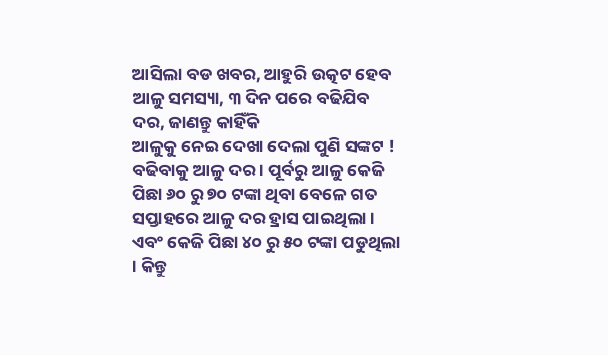ଆସିଲା ବଡ ଖବର, ଆହୁରି ଉତ୍କଟ ହେବ ଆଳୁ ସମସ୍ୟା, ୩ ଦିନ ପରେ ବଢିଯିବ ଦର, ଜାଣନ୍ତୁ କାହିଁକି
ଆଳୁକୁ ନେଇ ଦେଖା ଦେଲା ପୁଣି ସଙ୍କଟ ! ବଢିବାକୁ ଆଳୁ ଦର । ପୂର୍ବରୁ ଆଳୁ କେଜି ପିଛା ୬୦ ରୁ ୭୦ ଟଙ୍କା ଥିବା ବେଳେ ଗତ ସପ୍ତାହରେ ଆଳୁ ଦର ହ୍ରାସ ପାଇଥିଲା । ଏବଂ କେଜି ପିଛା ୪୦ ରୁ ୫୦ ଟଙ୍କା ପଡୁଥିଲା । କିନ୍ତୁ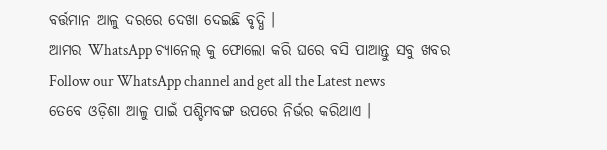ବର୍ତ୍ତମାନ ଆଳୁ ଦରରେ ଦେଖା ଦେଇଛି ବୃଦ୍ଧି ।
ଆମର WhatsApp ଚ୍ୟାନେଲ୍ କୁ ଫୋଲୋ କରି ଘରେ ବସି ପାଆନ୍ତୁ ସବୁ ଖବର
Follow our WhatsApp channel and get all the Latest news
ତେବେ ଓଡ଼ିଶା ଆଳୁ ପାଇଁ ପଶ୍ଚିମବଙ୍ଗ ଉପରେ ନିର୍ଭର କରିଥାଏ ।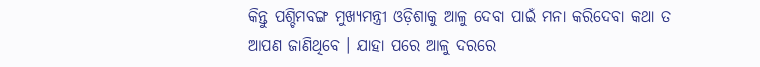କିନ୍ତୁ ପଶ୍ଚିମବଙ୍ଗ ମୁଖ୍ୟମନ୍ତ୍ରୀ ଓଡ଼ିଶାକୁ ଆଳୁ ଦେବା ପାଇଁ ମନା କରିଦେବା କଥା ତ ଆପଣ ଜାଣିଥିବେ । ଯାହା ପରେ ଆଳୁ ଦରରେ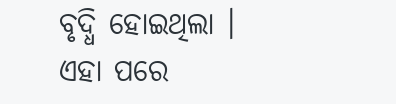ବୃଦ୍ଧି ହୋଇଥିଲା ।
ଏହା ପରେ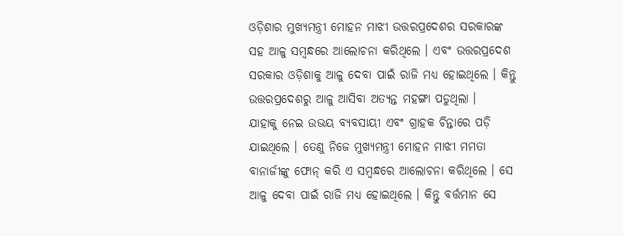ଓଡ଼ିଶାର ମୁଖ୍ୟମନ୍ତ୍ରୀ ମୋହନ ମାଝୀ ଉତ୍ତରପ୍ରଦେଶର ସରକାରଙ୍କ ସହ ଆଳୁ ସମ୍ବନ୍ଧରେ ଆଲୋଚନା କରିଥିଲେ । ଏବଂ ଉତ୍ତରପ୍ରଦେଶ ସରକାର ଓଡ଼ିଶାକୁ ଆଳୁ ଦେବା ପାଇଁ ରାଜି ମଧ୍ୟ ହୋଇଥିଲେ । କିନ୍ତୁ ଉତ୍ତରପ୍ରଦେଶରୁ ଆଳୁ ଆସିବା ଅତ୍ୟନ୍ତ ମହଙ୍ଗା ପଡୁଥିଲା ।
ଯାହାକୁ ନେଇ ଉଭୟ ବ୍ୟବସାୟୀ ଏବଂ ଗ୍ରାହକ ଚିନ୍ତାରେ ପଡ଼ି ଯାଇଥିଲେ । ତେଣୁ ନିଜେ ମୁଖ୍ୟମନ୍ତ୍ରୀ ମୋହନ ମାଝୀ ମମତା ବାନାର୍ଜୀଙ୍କୁ ଫୋନ୍ କରି ଏ ସମ୍ବନ୍ଧରେ ଆଲୋଚନା କରିଥିଲେ । ସେ ଆଳୁ ଦେବା ପାଇଁ ରାଜି ମଧ୍ୟ ହୋଇଥିଲେ । କିନ୍ତୁ ବର୍ତ୍ତମାନ ସେ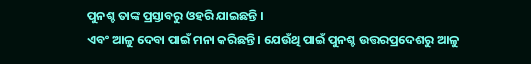ପୁନଶ୍ଚ ତାଙ୍କ ପ୍ରସ୍ତାବରୁ ଓହରି ଯାଇଛନ୍ତି ।
ଏବଂ ଆଳୁ ଦେବା ପାଇଁ ମନା କରିଛନ୍ତି । ଯେଉଁଥି ପାଇଁ ପୁନଶ୍ଚ ଉତ୍ତରପ୍ରଦେଶରୁ ଆଳୁ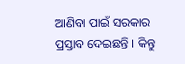ଆଣିବା ପାଇଁ ସରକାର ପ୍ରସ୍ତାବ ଦେଇଛନ୍ତି । କିନ୍ତୁ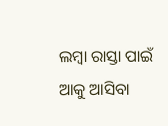ଲମ୍ବା ରାସ୍ତା ପାଇଁ ଆକୁ ଆସିବା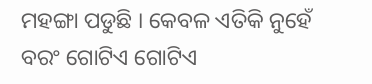ମହଙ୍ଗା ପଡୁଛି । କେବଳ ଏତିକି ନୁହେଁ ବରଂ ଗୋଟିଏ ଗୋଟିଏ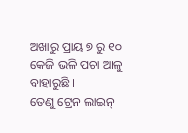ଅଖାରୁ ପ୍ରାୟ ୭ ରୁ ୧୦ କେଜି ଭଳି ପଚା ଆଳୁ ବାହାରୁଛି ।
ତେଣୁ ଟ୍ରେନ ଲାଇନ୍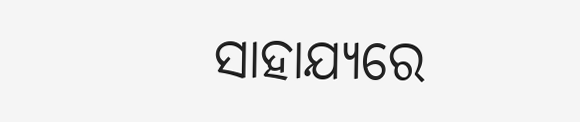ସାହାଯ୍ୟରେ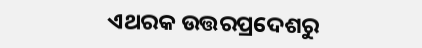ଏଥରକ ଉତ୍ତରପ୍ରଦେଶରୁ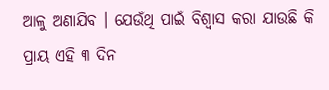ଆଳୁ ଅଣାଯିବ । ଯେଉଁଥି ପାଇଁ ବିଶ୍ୱାସ କରା ଯାଉଛି କି ପ୍ରାୟ ଏହି ୩ ଦିନ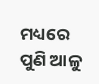ମଧ୍ୟରେ ପୁଣି ଆଳୁ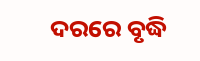ଦରରେ ବୃଦ୍ଧି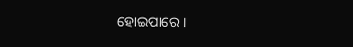ହୋଇପାରେ ।